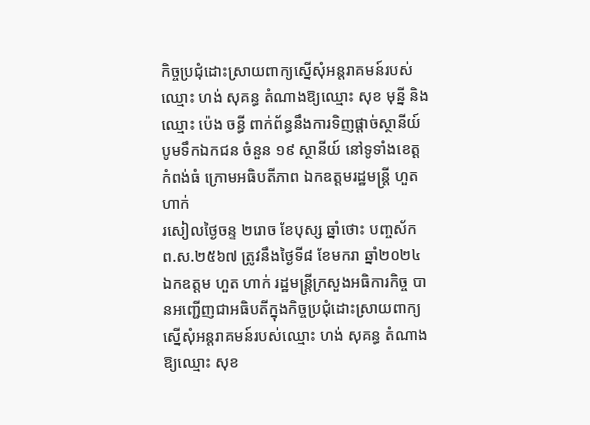កិច្ចប្រជុំដោះស្រាយពាក្យស្នើសុំអន្តរាគមន៍របស់ឈ្មោះ ហង់ សុគន្ធ តំណាងឱ្យឈ្មោះ សុខ មុន្នី និងឈ្មោះ ប៉េង ចន្ធី ពាក់ព័ន្ធនឹងការទិញផ្តាច់ស្ថានីយ៍បូមទឹកឯកជន ចំនួន ១៩ ស្ថានីយ៍ នៅទូទាំងខេត្តកំពង់ធំ ក្រោមអធិបតីភាព ឯកឧត្តមរដ្ឋមន្រ្តី ហួត ហាក់
រសៀលថ្ងៃចន្ទ ២រោច ខែបុស្ស ឆ្នាំថោះ បញ្ចស័ក ព.ស.២៥៦៧ ត្រូវនឹងថ្ងៃទី៨ ខែមករា ឆ្នាំ២០២៤ ឯកឧត្តម ហួត ហាក់ រដ្ឋមន្រ្តីក្រសួងអធិការកិច្ច បានអញ្ជើញជាអធិបតីក្នុងកិច្ចប្រជុំដោះស្រាយពាក្យស្នើសុំអន្តរាគមន៍របស់ឈ្មោះ ហង់ សុគន្ធ តំណាងឱ្យឈ្មោះ សុខ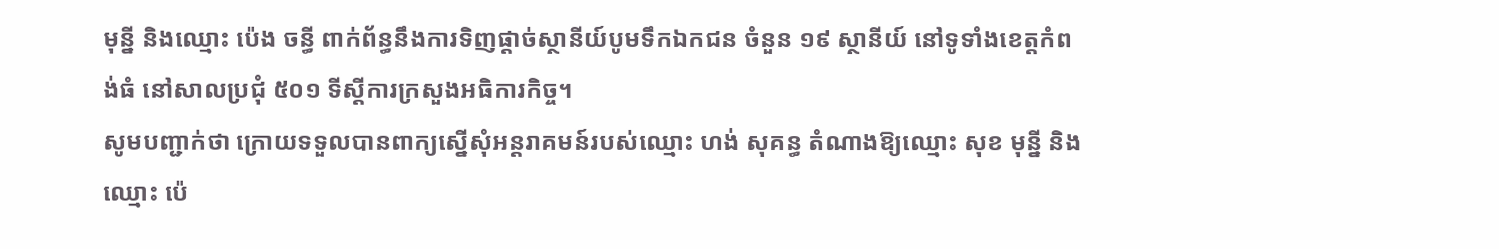មុន្នី និងឈ្មោះ ប៉េង ចន្ធី ពាក់ព័ន្ធនឹងការទិញផ្តាច់ស្ថានីយ៍បូមទឹកឯកជន ចំនួន ១៩ ស្ថានីយ៍ នៅទូទាំងខេត្តកំពង់ធំ នៅសាលប្រជុំ ៥០១ ទីស្តីការក្រសួងអធិការកិច្ច។
សូមបញ្ជាក់ថា ក្រោយទទួលបានពាក្យស្នើសុំអន្តរាគមន៍របស់ឈ្មោះ ហង់ សុគន្ធ តំណាងឱ្យឈ្មោះ សុខ មុន្នី និងឈ្មោះ ប៉េ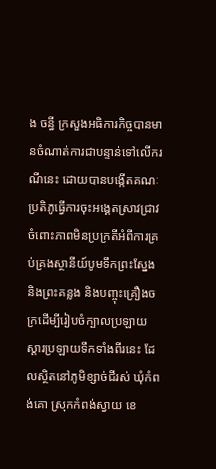ង ចន្ធី ក្រសួងអធិការកិច្ចបានមានចំណាត់ការជាបន្ទាន់ទៅលើករណីនេះ ដោយបានបង្កើតគណៈប្រតិភូធ្វើការចុះអង្គេតស្រាវជ្រាវ ចំពោះភាពមិនប្រក្រតីអំពីការគ្រប់គ្រងស្ថានីយ៍បូមទឹកព្រះស្នែង និងព្រះគន្លង និងបញ្ចុះគ្រឿងចក្រដើម្បីរៀបចំក្បាលប្រឡាយ ស្តារប្រឡាយទឹកទាំងពីរនេះ ដែលស្ថិតនៅភូមិខ្សាច់ជីរស់ ឃុំកំពង់គោ ស្រុកកំពង់ស្វាយ ខេ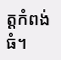ត្តកំពង់ធំ។